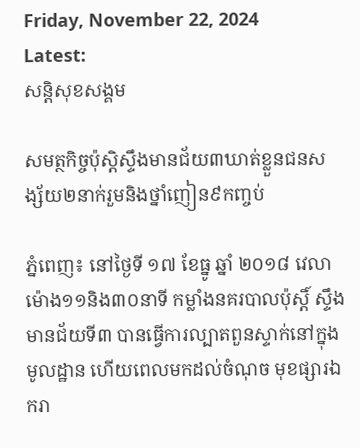Friday, November 22, 2024
Latest:
សន្តិសុខសង្គម

សមត្ថកិច្ចប៉ុស្តិស្ទឹងមានជ័យ៣ឃាត់ខ្លួនជនសង្ស័យ២នាក់រួមនិងថ្នាំញៀន៩កញ្ចប់

ភ្នំពេញ៖ នៅថ្ងៃទី ១៧ ខែធ្នូ ឆ្នាំ ២០១៨ វេលាម៉ោង១១និង៣០នាទី កម្លាំងនគរបាលប៉ុស្តិ៍ ស្ទឹងមានជ័យទី៣ បានធ្វើការល្បាតពួនស្ទាក់នៅក្នុងមូលដ្ឋាន ហើយពេលមកដល់ចំណុច មុខផ្សារឯករា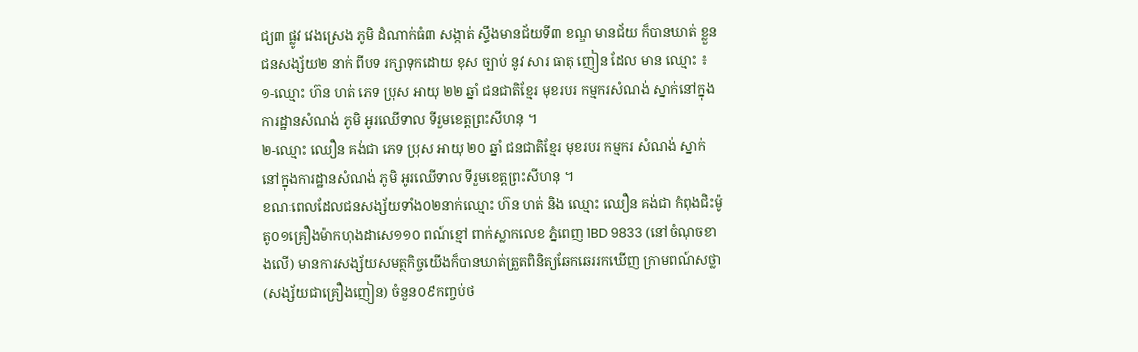ជ្យ៣ ផ្លូវ វេងស្រេង ភូមិ ដំណាក់ធំ៣ សង្កាត់ ស្ទឹងមានជ័យទី៣ ខណ្ឌ មានជ័យ ក៏បានឃាត់ ខ្លួន ជនសង្ស័យ២ នាក់ ពីបទ រក្សាទុកដោយ ខុស ច្បាប់ នូវ សារ ធាតុ ញៀន ដែល មាន ឈ្មោះ ៖
១-ឈ្មោះ ហ៊ន ហត់ ភេទ ប្រុស អាយុ ២២ ឆ្នាំ ជនជាតិខ្មែរ មុខរបរ កម្មករសំណង់ ស្នាក់នៅក្នុងការដ្ឋានសំណង់ ភូមិ អូរឈើទាល ទីរួមខេត្តព្រះសីហនុ ។
២-ឈ្មោះ ឈឿន គង់ជា ភេទ ប្រុស អាយុ ២០ ឆ្នាំ ជនជាតិខ្មែរ មុខរបរ កម្មករ សំណង់ ស្នាក់នៅក្នុងការដ្ឋានសំណង់ ភូមិ អូរឈើទាល ទីរួមខេត្តព្រះសីហនុ ។
ខណៈពេលដែលជនសង្ស័យទាំង០២នាក់ឈ្មោះ ហ៊ន ហត់ និង ឈ្មោះ ឈឿន គង់ជា កំពុងជិះម៉ូតូ០១គ្រឿងម៉ាកហុងដាសេ១១០ ពណ៍ខ្មៅ ពាក់ស្លាកលេខ ភ្នំពេញ 1BD 9833 (នៅចំណុចខាងលើ) មានការសង្ស័យសមត្ថកិច្ចយើងក៏បានឃាត់ត្រួតពិនិត្យឆែកឆេររកឃើញ ក្រាមពណ៍សថ្លា(សង្ស័យជាគ្រឿងញៀន) ចំនួន០៩កញ្ចប់ថ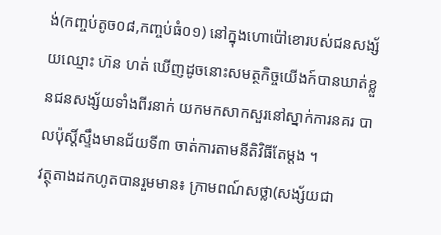ង់(កញ្ចប់តូច០៨,កញ្ចប់ធំ០១) នៅក្នុងហោប៉ៅខោរបស់ជនសង្ស័យឈ្មោះ ហ៊ន ហត់ ឃើញដូចនោះសមត្ថកិច្ចយើងក៍បានឃាត់ខ្លួនជនសង្ស័យទាំងពីរនាក់ យកមកសាកសួរនៅស្នាក់ការនគរ បាលប៉ុស្តិ៍ស្ទឹងមានជ័យទី៣ ចាត់ការតាមនីតិវិធីតែម្តង ។
វត្ថុតាងដកហូតបានរួមមាន៖ ក្រាមពណ៍សថ្លា(សង្ស័យជា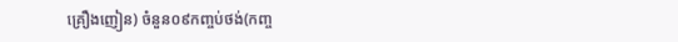គ្រឿងញៀន) ចំនួន០៩កញ្ចប់ថង់(កញ្ច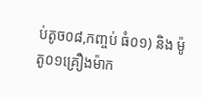ប់តូច០៨,កញ្ចប់ ធំ០១) និង ម៉ូតូ០១គ្រឿងម៉ាក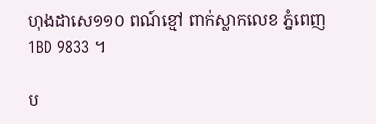ហុងដាសេ១១០ ពណ៍ខ្មៅ ពាក់ស្លាកលេខ ភ្នំពេញ 1BD 9833 ។

ប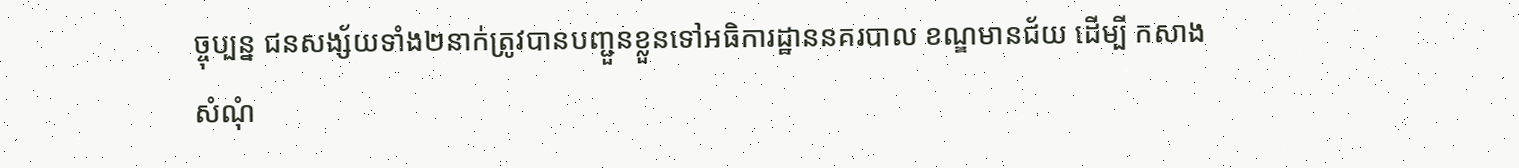ច្ចុប្បន្ន ជនសង្ស័យទាំង២នាក់ត្រូវបានបញ្ជួនខ្លួនទៅអធិការដ្ឋាននគរបាល ខណ្ឌមានជ័យ ដើម្បី កសាងសំណុំ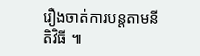រឿងចាត់ការបន្តតាមនីតិវិធី ៕